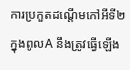ការប្រកួតដណ្តើមកៅអីទី២ ក្នុងពូលA នឹងត្រូវធ្វើឡើង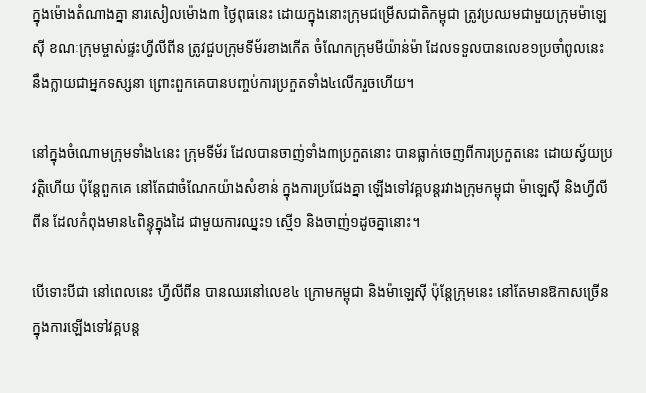ក្នុងម៉ោងតំណាងគ្នា នារសៀលម៉ោង៣ ថ្ងៃពុធនេះ ដោយក្នុងនោះក្រុមជម្រើសជាតិកម្ពុជា ត្រូវប្រឈមជាមួយក្រុមម៉ាឡេស៊ី ខណៈក្រុមម្ចាស់ផ្ទះហ្វីលីពីន ត្រូវជួបក្រុមទីម័រខាងកើត ចំណែកក្រុមមីយ៉ាន់ម៉ា ដែលទទួលបានលេខ១ប្រចាំពូលនេះ នឹងក្លាយជាអ្នកទស្សនា ព្រោះពួកគេបានបញ្ចប់ការប្រកួតទាំង៤លើករួចហើយ។

នៅក្នុងចំណោមក្រុមទាំង៤នេះ ក្រុមទីម័រ ដែលបានចាញ់ទាំង៣ប្រកួតនោះ បានធ្លាក់ចេញពីការប្រកួតនេះ ដោយស្វ័យប្រវត្តិហើយ ប៉ុន្តែពួកគេ នៅតែជាចំណែកយ៉ាងសំខាន់ ក្នុងការប្រជែងគ្នា ឡើងទៅវគ្គបន្តរវាងក្រុមកម្ពុជា ម៉ាឡេស៊ី និងហ្វីលីពីន ដែលកំពុងមាន៤ពិន្ទុក្នុងដៃ ជាមួយការឈ្នះ១ ស្មើ១ និងចាញ់១ដូចគ្នានោះ។

បើទោះបីជា នៅពេលនេះ ហ្វីលីពីន បានឈរនៅលេខ៤ ក្រោមកម្ពុជា និងម៉ាឡេស៊ី ប៉ុន្តែក្រុមនេះ នៅតែមានឱកាសច្រើន ក្នុងការឡើងទៅវគ្គបន្ត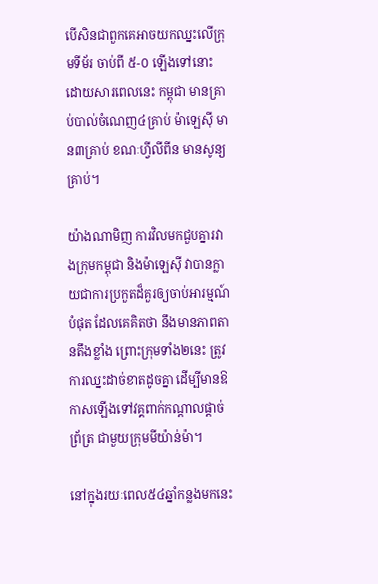បើសិនជាពួកគេអាចយកឈ្នះលើក្រុមទីម័រ ចាប់ពី ៥-០ ឡើងទៅនោះ ដោយសារពេលនេះ កម្ពុជា មានគ្រាប់បាល់ចំណេញ៤គ្រាប់ ម៉ាឡេស៊ី មាន៣គ្រាប់ ខណៈហ្វីលីពីន មានសូន្យគ្រាប់។

យ៉ាងណាមិញ ការវិលមកជួបគ្នារវាងក្រុមកម្ពុជា និងម៉ាឡេស៊ី វាបានក្លាយជាការប្រកួតដ៏គួរឲ្យចាប់អារម្មណ៍បំផុត ដែលគេគិតថា នឹងមានភាពតានតឹងខ្លាំង ព្រោះក្រុមទាំង២នេះ ត្រូវការឈ្នះដាច់ខាតដូចគ្នា ដើម្បីមានឱកាសឡើងទៅវគ្គពាក់កណ្តាលផ្តាច់ព្រ័ត្រ ជាមួយក្រុមមីយ៉ាន់ម៉ា។

នៅក្នុងរយៈពេល៥៤ឆ្នាំកន្លងមកនេះ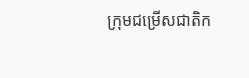ក្រុមជម្រើសជាតិក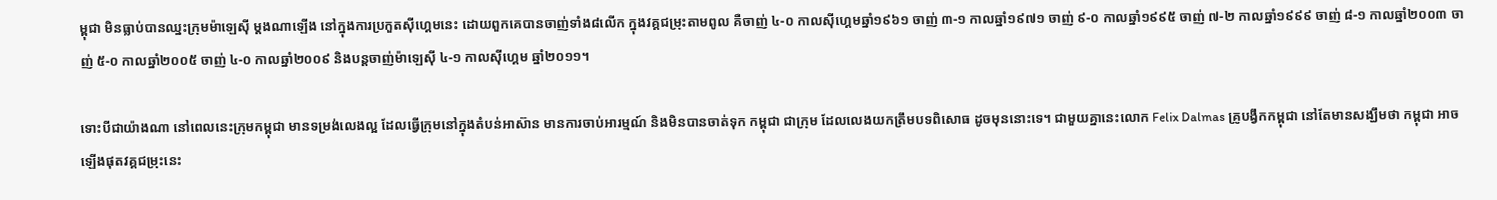ម្ពុជា មិនធ្លាប់បានឈ្នះក្រុមម៉ាឡេស៊ី ម្តងណាឡើង នៅក្នុងការប្រកួតស៊ីហ្គេមនេះ ដោយពួកគេបានចាញ់ទាំង៨លើក ក្នុងវគ្គជម្រុះតាមពូល គឺចាញ់ ៤-០ កាលស៊ីហ្គេមឆ្នាំ១៩៦១ ចាញ់ ៣-១ កាលឆ្នាំ១៩៧១ ចាញ់ ៩-០ កាលឆ្នាំ១៩៩៥ ចាញ់ ៧-២ កាលឆ្នាំ១៩៩៩ ចាញ់ ៨-១ កាលឆ្នាំ២០០៣ ចាញ់ ៥-០ កាលឆ្នាំ២០០៥ ចាញ់ ៤-០ កាលឆ្នាំ២០០៩ និងបន្តចាញ់ម៉ាឡេស៊ី ៤-១ កាលស៊ីហ្គេម ឆ្នាំ២០១១។

ទោះបីជាយ៉ាងណា នៅពេលនេះក្រុមកម្ពុជា មានទម្រង់លេងល្អ ដែលធ្វើក្រុមនៅក្នុងតំបន់អាស៊ាន មានការចាប់អារម្មណ៍ និងមិនបានចាត់ទុក កម្ពុជា ជាក្រុម ដែលលេងយកត្រឹមបទពិសោធ ដូចមុននោះទេ។ ជាមួយគ្នានេះលោក Felix Dalmas គ្រូបង្វឹកកម្ពុជា នៅតែមានសង្ឃឹមថា កម្ពុជា អាចឡើងផុតវគ្គជម្រុះនេះ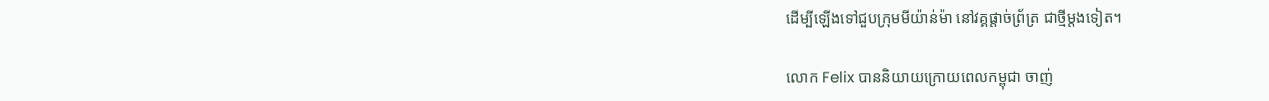ដើម្បីឡើងទៅជួបក្រុមមីយ៉ាន់ម៉ា នៅវគ្គផ្តាច់ព្រ័ត្រ ជាថ្មីម្តងទៀត។

លោក Felix បាននិយាយក្រោយពេលកម្ពុជា ចាញ់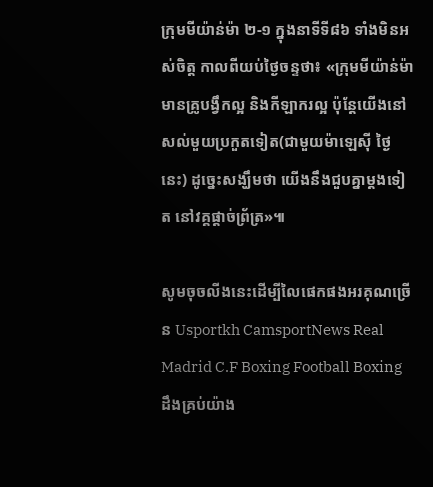ក្រុមមីយ៉ាន់ម៉ា ២-១ ក្នុងនាទីទី៨៦ ទាំងមិនអស់ចិត្ត កាលពីយប់ថ្ងៃចន្ទថា៖ «ក្រុមមីយ៉ាន់ម៉ា មានគ្រូបង្វឹកល្អ និងកីឡាករល្អ ប៉ុន្តែយើងនៅសល់មួយប្រកួតទៀត(ជាមួយម៉ាឡេស៊ី ថ្ងៃនេះ) ដូច្នេះសង្ឃឹមថា យើងនឹងជួបគ្នាម្តងទៀត នៅវគ្គផ្តាច់ព្រ័ត្រ»៕

សូមចុចលីងនេះដើម្បីលៃផេកផងអរគុណច្រើន Usportkh CamsportNews Real Madrid C.F Boxing Football Boxing ដឹងគ្រប់យ៉ាង